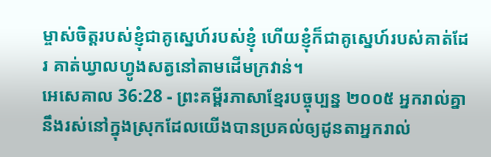ម្ចាស់ចិត្តរបស់ខ្ញុំជាគូស្នេហ៍របស់ខ្ញុំ ហើយខ្ញុំក៏ជាគូស្នេហ៍របស់គាត់ដែរ គាត់ឃ្វាលហ្វូងសត្វនៅតាមដើមក្រវាន់។
អេសេគាល 36:28 - ព្រះគម្ពីរភាសាខ្មែរបច្ចុប្បន្ន ២០០៥ អ្នករាល់គ្នានឹងរស់នៅក្នុងស្រុកដែលយើងបានប្រគល់ឲ្យដូនតាអ្នករាល់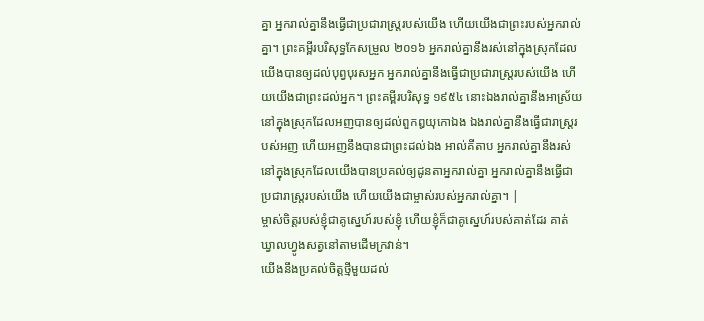គ្នា អ្នករាល់គ្នានឹងធ្វើជាប្រជារាស្ត្ររបស់យើង ហើយយើងជាព្រះរបស់អ្នករាល់គ្នា។ ព្រះគម្ពីរបរិសុទ្ធកែសម្រួល ២០១៦ អ្នករាល់គ្នានឹងរស់នៅក្នុងស្រុកដែលយើងបានឲ្យដល់បុព្វបុរសអ្នក អ្នករាល់គ្នានឹងធ្វើជាប្រជារាស្ត្ររបស់យើង ហើយយើងជាព្រះដល់អ្នក។ ព្រះគម្ពីរបរិសុទ្ធ ១៩៥៤ នោះឯងរាល់គ្នានឹងអាស្រ័យនៅក្នុងស្រុកដែលអញបានឲ្យដល់ពួកឰយុកោឯង ឯងរាល់គ្នានឹងធ្វើជារាស្ត្ររបស់អញ ហើយអញនឹងបានជាព្រះដល់ឯង អាល់គីតាប អ្នករាល់គ្នានឹងរស់នៅក្នុងស្រុកដែលយើងបានប្រគល់ឲ្យដូនតាអ្នករាល់គ្នា អ្នករាល់គ្នានឹងធ្វើជាប្រជារាស្ត្ររបស់យើង ហើយយើងជាម្ចាស់របស់អ្នករាល់គ្នា។ |
ម្ចាស់ចិត្តរបស់ខ្ញុំជាគូស្នេហ៍របស់ខ្ញុំ ហើយខ្ញុំក៏ជាគូស្នេហ៍របស់គាត់ដែរ គាត់ឃ្វាលហ្វូងសត្វនៅតាមដើមក្រវាន់។
យើងនឹងប្រគល់ចិត្តថ្មីមួយដល់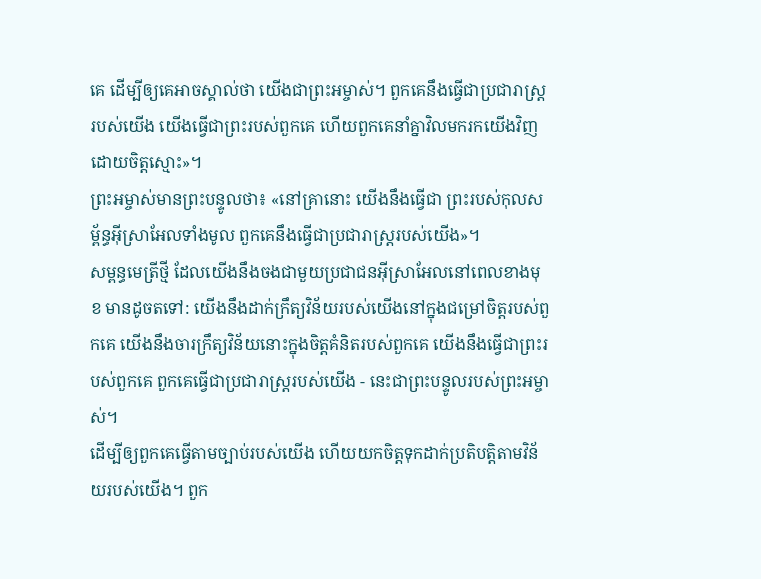គេ ដើម្បីឲ្យគេអាចស្គាល់ថា យើងជាព្រះអម្ចាស់។ ពួកគេនឹងធ្វើជាប្រជារាស្ត្ររបស់យើង យើងធ្វើជាព្រះរបស់ពួកគេ ហើយពួកគេនាំគ្នាវិលមករកយើងវិញដោយចិត្តស្មោះ»។
ព្រះអម្ចាស់មានព្រះបន្ទូលថា៖ «នៅគ្រានោះ យើងនឹងធ្វើជា ព្រះរបស់កុលសម្ព័ន្ធអ៊ីស្រាអែលទាំងមូល ពួកគេនឹងធ្វើជាប្រជារាស្ត្ររបស់យើង»។
សម្ពន្ធមេត្រីថ្មី ដែលយើងនឹងចងជាមួយប្រជាជនអ៊ីស្រាអែលនៅពេលខាងមុខ មានដូចតទៅ: យើងនឹងដាក់ក្រឹត្យវិន័យរបស់យើងនៅក្នុងជម្រៅចិត្តរបស់ពួកគេ យើងនឹងចារក្រឹត្យវិន័យនោះក្នុងចិត្តគំនិតរបស់ពួកគេ យើងនឹងធ្វើជាព្រះរបស់ពួកគេ ពួកគេធ្វើជាប្រជារាស្ត្ររបស់យើង - នេះជាព្រះបន្ទូលរបស់ព្រះអម្ចាស់។
ដើម្បីឲ្យពួកគេធ្វើតាមច្បាប់របស់យើង ហើយយកចិត្តទុកដាក់ប្រតិបត្តិតាមវិន័យរបស់យើង។ ពួក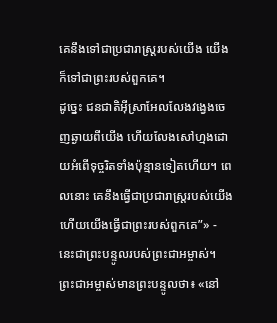គេនឹងទៅជាប្រជារាស្ត្ររបស់យើង យើងក៏ទៅជាព្រះរបស់ពួកគេ។
ដូច្នេះ ជនជាតិអ៊ីស្រាអែលលែងវង្វេងចេញឆ្ងាយពីយើង ហើយលែងសៅហ្មងដោយអំពើទុច្ចរិតទាំងប៉ុន្មានទៀតហើយ។ ពេលនោះ គេនឹងធ្វើជាប្រជារាស្ត្ររបស់យើង ហើយយើងធ្វើជាព្រះរបស់ពួកគេ”» - នេះជាព្រះបន្ទូលរបស់ព្រះជាអម្ចាស់។
ព្រះជាអម្ចាស់មានព្រះបន្ទូលថា៖ «នៅ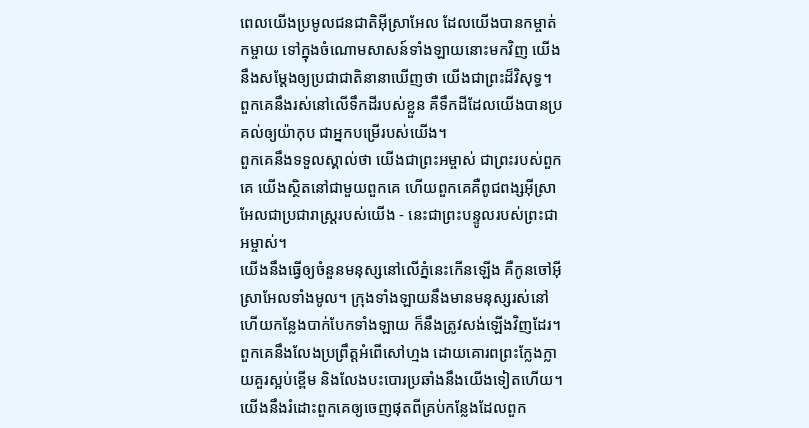ពេលយើងប្រមូលជនជាតិអ៊ីស្រាអែល ដែលយើងបានកម្ចាត់កម្ចាយ ទៅក្នុងចំណោមសាសន៍ទាំងឡាយនោះមកវិញ យើងនឹងសម្តែងឲ្យប្រជាជាតិនានាឃើញថា យើងជាព្រះដ៏វិសុទ្ធ។ ពួកគេនឹងរស់នៅលើទឹកដីរបស់ខ្លួន គឺទឹកដីដែលយើងបានប្រគល់ឲ្យយ៉ាកុប ជាអ្នកបម្រើរបស់យើង។
ពួកគេនឹងទទួលស្គាល់ថា យើងជាព្រះអម្ចាស់ ជាព្រះរបស់ពួកគេ យើងស្ថិតនៅជាមួយពួកគេ ហើយពួកគេគឺពូជពង្សអ៊ីស្រាអែលជាប្រជារាស្ត្ររបស់យើង - នេះជាព្រះបន្ទូលរបស់ព្រះជាអម្ចាស់។
យើងនឹងធ្វើឲ្យចំនួនមនុស្សនៅលើភ្នំនេះកើនឡើង គឺកូនចៅអ៊ីស្រាអែលទាំងមូល។ ក្រុងទាំងឡាយនឹងមានមនុស្សរស់នៅ ហើយកន្លែងបាក់បែកទាំងឡាយ ក៏នឹងត្រូវសង់ឡើងវិញដែរ។
ពួកគេនឹងលែងប្រព្រឹត្តអំពើសៅហ្មង ដោយគោរពព្រះក្លែងក្លាយគួរស្អប់ខ្ពើម និងលែងបះបោរប្រឆាំងនឹងយើងទៀតហើយ។ យើងនឹងរំដោះពួកគេឲ្យចេញផុតពីគ្រប់កន្លែងដែលពួក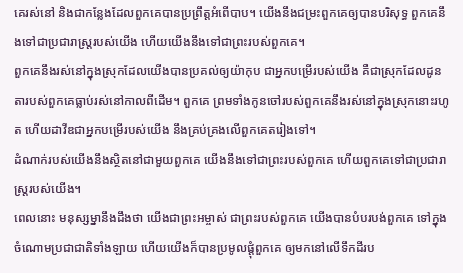គេរស់នៅ និងជាកន្លែងដែលពួកគេបានប្រព្រឹត្តអំពើបាប។ យើងនឹងជម្រះពួកគេឲ្យបានបរិសុទ្ធ ពួកគេនឹងទៅជាប្រជារាស្ត្ររបស់យើង ហើយយើងនឹងទៅជាព្រះរបស់ពួកគេ។
ពួកគេនឹងរស់នៅក្នុងស្រុកដែលយើងបានប្រគល់ឲ្យយ៉ាកុប ជាអ្នកបម្រើរបស់យើង គឺជាស្រុកដែលដូនតារបស់ពួកគេធ្លាប់រស់នៅកាលពីដើម។ ពួកគេ ព្រមទាំងកូនចៅរបស់ពួកគេនឹងរស់នៅក្នុងស្រុកនោះរហូត ហើយដាវីឌជាអ្នកបម្រើរបស់យើង នឹងគ្រប់គ្រងលើពួកគេតរៀងទៅ។
ដំណាក់របស់យើងនឹងស្ថិតនៅជាមួយពួកគេ យើងនឹងទៅជាព្រះរបស់ពួកគេ ហើយពួកគេទៅជាប្រជារាស្ត្ររបស់យើង។
ពេលនោះ មនុស្សម្នានឹងដឹងថា យើងជាព្រះអម្ចាស់ ជាព្រះរបស់ពួកគេ យើងបានបំបរបង់ពួកគេ ទៅក្នុងចំណោមប្រជាជាតិទាំងឡាយ ហើយយើងក៏បានប្រមូលផ្ដុំពួកគេ ឲ្យមកនៅលើទឹកដីរប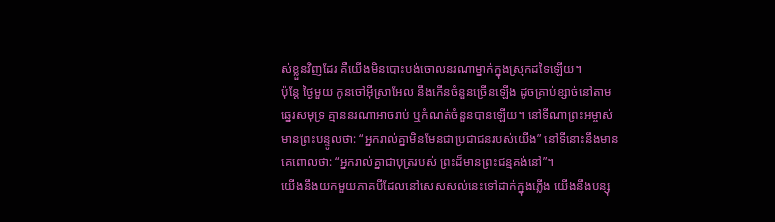ស់ខ្លួនវិញដែរ គឺយើងមិនបោះបង់ចោលនរណាម្នាក់ក្នុងស្រុកដទៃឡើយ។
ប៉ុន្តែ ថ្ងៃមួយ កូនចៅអ៊ីស្រាអែល នឹងកើនចំនួនច្រើនឡើង ដូចគ្រាប់ខ្សាច់នៅតាមឆ្នេរសមុទ្រ គ្មាននរណាអាចរាប់ ឬកំណត់ចំនួនបានឡើយ។ នៅទីណាព្រះអម្ចាស់មានព្រះបន្ទូលថា: “អ្នករាល់គ្នាមិនមែនជាប្រជាជនរបស់យើង” នៅទីនោះនឹងមានគេពោលថា: “អ្នករាល់គ្នាជាបុត្ររបស់ ព្រះដ៏មានព្រះជន្មគង់នៅ”។
យើងនឹងយកមួយភាគបីដែលនៅសេសសល់នេះទៅដាក់ក្នុងភ្លើង យើងនឹងបន្សុ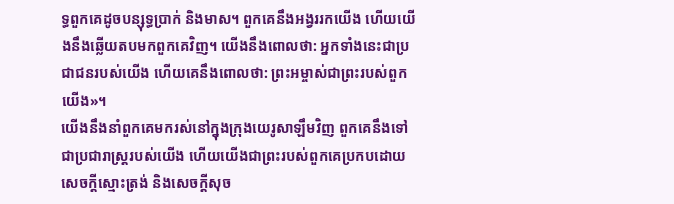ទ្ធពួកគេដូចបន្សុទ្ធប្រាក់ និងមាស។ ពួកគេនឹងអង្វររកយើង ហើយយើងនឹងឆ្លើយតបមកពួកគេវិញ។ យើងនឹងពោលថា: អ្នកទាំងនេះជាប្រជាជនរបស់យើង ហើយគេនឹងពោលថា: ព្រះអម្ចាស់ជាព្រះរបស់ពួកយើង»។
យើងនឹងនាំពួកគេមករស់នៅក្នុងក្រុងយេរូសាឡឹមវិញ ពួកគេនឹងទៅជាប្រជារាស្ត្ររបស់យើង ហើយយើងជាព្រះរបស់ពួកគេប្រកបដោយសេចក្ដីស្មោះត្រង់ និងសេចក្ដីសុច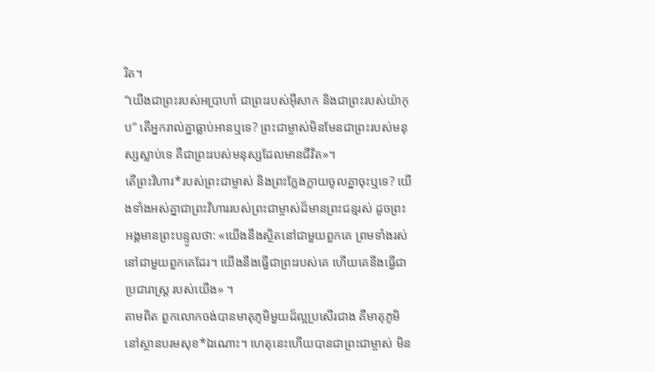រិត។
“យើងជាព្រះរបស់អប្រាហាំ ជាព្រះរបស់អ៊ីសាក និងជាព្រះរបស់យ៉ាកុប” តើអ្នករាល់គ្នាធ្លាប់អានឬទេ? ព្រះជាម្ចាស់មិនមែនជាព្រះរបស់មនុស្សស្លាប់ទេ គឺជាព្រះរបស់មនុស្សដែលមានជីវិត»។
តើព្រះវិហារ*របស់ព្រះជាម្ចាស់ និងព្រះក្លែងក្លាយចូលគ្នាចុះឬទេ? យើងទាំងអស់គ្នាជាព្រះវិហាររបស់ព្រះជាម្ចាស់ដ៏មានព្រះជន្មរស់ ដូចព្រះអង្គមានព្រះបន្ទូលថា: «យើងនឹងស្ថិតនៅជាមួយពួកគេ ព្រមទាំងរស់នៅជាមួយពួកគេដែរ។ យើងនឹងធ្វើជាព្រះរបស់គេ ហើយគេនឹងធ្វើជាប្រជារាស្ដ្រ របស់យើង» ។
តាមពិត ពួកលោកចង់បានមាតុភូមិមួយដ៏ល្អប្រសើរជាង គឺមាតុភូមិនៅស្ថានបរមសុខ*ឯណោះ។ ហេតុនេះហើយបានជាព្រះជាម្ចាស់ មិន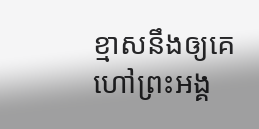ខ្មាសនឹងឲ្យគេហៅព្រះអង្គ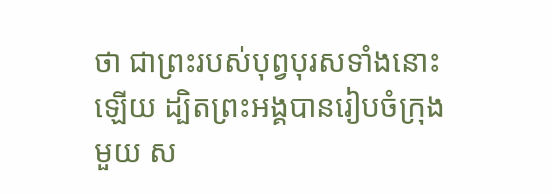ថា ជាព្រះរបស់បុព្វបុរសទាំងនោះឡើយ ដ្បិតព្រះអង្គបានរៀបចំក្រុងមួយ ស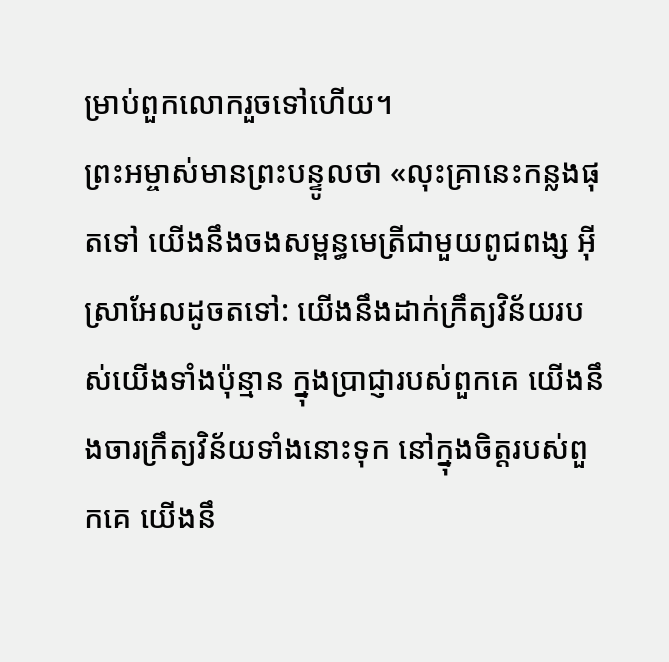ម្រាប់ពួកលោករួចទៅហើយ។
ព្រះអម្ចាស់មានព្រះបន្ទូលថា «លុះគ្រានេះកន្លងផុតទៅ យើងនឹងចងសម្ពន្ធមេត្រីជាមួយពូជពង្ស អ៊ីស្រាអែលដូចតទៅ: យើងនឹងដាក់ក្រឹត្យវិន័យរបស់យើងទាំងប៉ុន្មាន ក្នុងប្រាជ្ញារបស់ពួកគេ យើងនឹងចារក្រឹត្យវិន័យទាំងនោះទុក នៅក្នុងចិត្តរបស់ពួកគេ យើងនឹ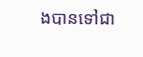ងបានទៅជា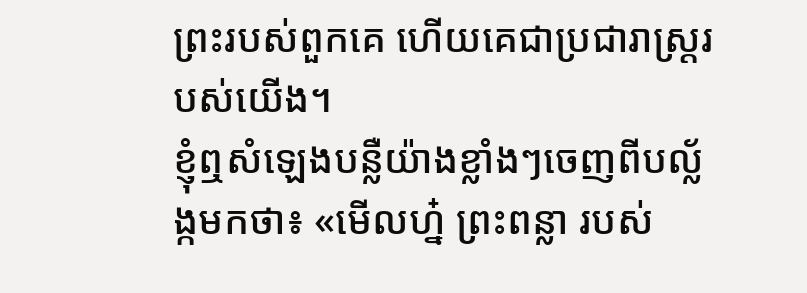ព្រះរបស់ពួកគេ ហើយគេជាប្រជារាស្ត្ររបស់យើង។
ខ្ញុំឮសំឡេងបន្លឺយ៉ាងខ្លាំងៗចេញពីបល្ល័ង្កមកថា៖ «មើលហ្ន៎ ព្រះពន្លា របស់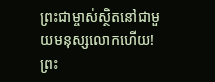ព្រះជាម្ចាស់ស្ថិតនៅជាមួយមនុស្សលោកហើយ! ព្រះ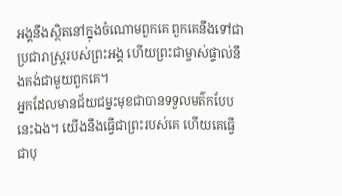អង្គនឹងស្ថិតនៅក្នុងចំណោមពួកគេ ពួកគេនឹងទៅជាប្រជារាស្ដ្ររបស់ព្រះអង្គ ហើយព្រះជាម្ចាស់ផ្ទាល់នឹងគង់ជាមួយពួកគេ។
អ្នកដែលមានជ័យជម្នះមុខជាបានទទួលមត៌កបែបនេះឯង។ យើងនឹងធ្វើជាព្រះរបស់គេ ហើយគេធ្វើជាបុ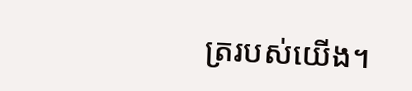ត្ររបស់យើង។